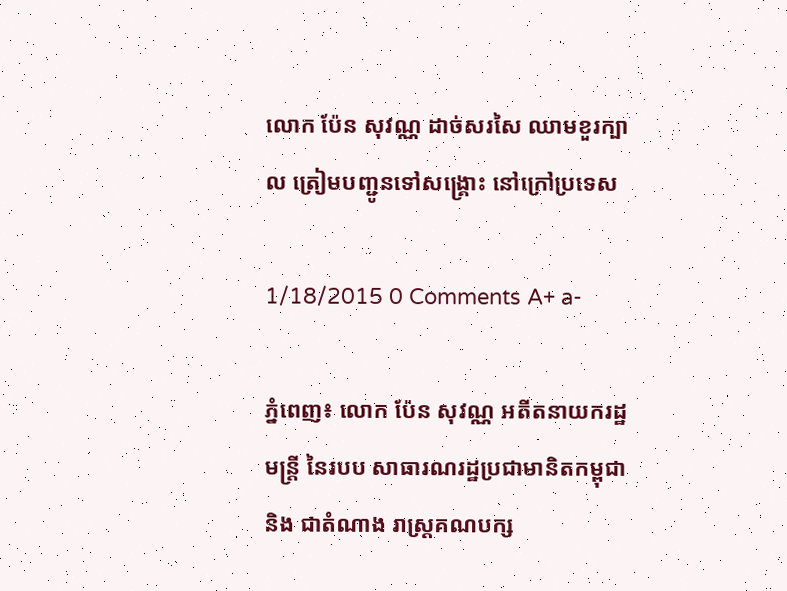លោក ប៉ែន សុវណ្ណ ដាច់សរសៃ ឈាមខួរក្បាល ត្រៀមបញ្ជូនទៅសង្រ្គោះ នៅក្រៅប្រទេស

1/18/2015 0 Comments A+ a-

ភ្នំពេញ៖ លោក ប៉ែន សុវណ្ណ អតីតនាយករដ្ឋមន្រ្តី នៃរបប សាធារណរដ្ឋប្រជាមានិតកម្ពុជា និង ជាតំណាង រាស្រ្តគណបក្ស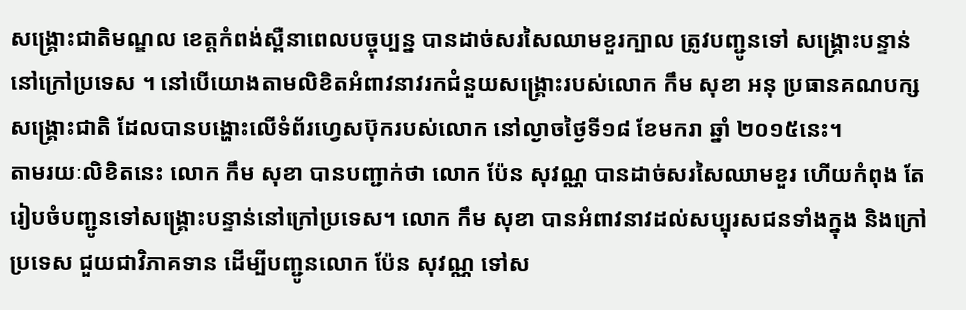សង្រ្គោះជាតិមណ្ឌល ខេត្តកំពង់ស្ពឺនាពេលបច្ចុប្បន្ន បានដាច់សរសៃឈាមខួរក្បាល ត្រូវបញ្ជូនទៅ សង្រ្គោះបន្ទាន់នៅក្រៅប្រទេស ។ នៅបើយោងតាមលិខិតអំពាវនាវរកជំនួយសង្រ្គោះរបស់លោក កឹម សុខា អនុ ប្រធានគណបក្សសង្រ្គោះជាតិ ដែលបានបង្ហោះលើទំព័រហ្វេសប៊ុករបស់លោក នៅល្ងាចថ្ងៃទី១៨ ខែមករា ឆ្នាំ ២០១៥នេះ។
តាមរយៈលិខិតនេះ លោក កឹម សុខា បានបញ្ជាក់ថា លោក ប៉ែន សុវណ្ណ បានដាច់សរសៃឈាមខួរ ហើយកំពុង តែរៀបចំបញ្ជូនទៅសង្រ្គោះបន្ទាន់នៅក្រៅប្រទេស។ លោក កឹម សុខា បានអំពាវនាវដល់សប្បុរសជនទាំងក្នុង និងក្រៅប្រទេស ជួយជាវិភាគទាន ដើម្បីបញ្ជូនលោក ប៉ែន សុវណ្ណ ទៅស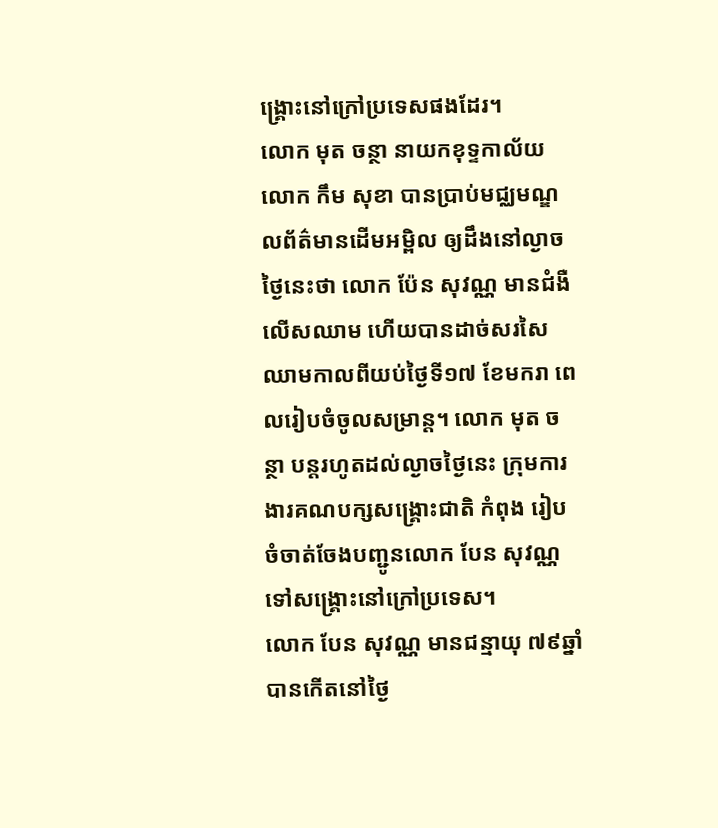ង្រ្គោះនៅក្រៅប្រទេសផងដែរ។
លោក មុត ចន្ថា នាយកខុទ្ទកាល័យលោក កឹម សុខា បានប្រាប់មជ្ឈមណ្ឌលព័ត៌មានដើមអម្ពិល ឲ្យដឹងនៅល្ងាច ថ្ងៃនេះថា លោក ប៉ែន សុវណ្ណ មានជំងឺលើសឈាម ហើយបានដាច់សរសៃឈាមកាលពីយប់ថ្ងៃទី១៧ ខែមករា ពេលរៀបចំចូលសម្រាន្ត។ លោក មុត ចន្ថា បន្តរហូតដល់ល្ងាចថ្ងៃនេះ ក្រុមការងារគណបក្សសង្រ្គោះជាតិ កំពុង រៀបចំចាត់ចែងបញ្ជូនលោក បែន សុវណ្ណ ទៅសង្រ្គោះនៅក្រៅប្រទេស។
លោក បែន សុវណ្ណ មានជន្មាយុ ៧៩ឆ្នាំ បានកើតនៅថ្ងៃ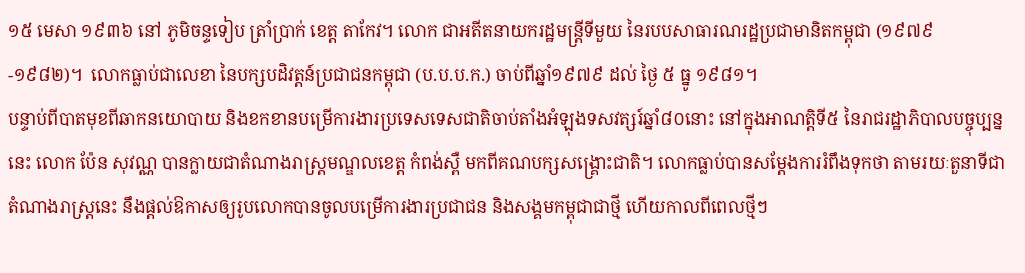១៥ មេសា ១៩៣៦ នៅ ភូមិចន្ទទៀប ត្រាំប្រាក់ ខេត្ត តាកែវ។ លោក ជាអតីតនាយករដ្ឋមន្ត្រីទីមួយ នៃរបបសាធារណរដ្ឋប្រជាមានិតកម្ពុជា (១៩៧៩-១៩៨២)។  លោកធ្លាប់ជាលេខា នៃបក្សបដិវត្តន៍ប្រជាជនកម្ពុជា (ប.ប.ប.ក.) ចាប់ពីឆ្នាំ១៩៧៩ ដល់ ថ្ងៃ ៥ ធ្នូ ១៩៨១។
បន្ទាប់ពីបាតមុខពីឆាកនយោបាយ និងខកខានបម្រើការងារប្រទេសទេសជាតិចាប់តាំងអំឡុងទសវត្សរ៍ឆ្នាំ៨០នោះ នៅក្នុងអាណត្តិទី៥ នៃរាជរដ្ឋាភិបាលបច្ចុប្បន្ននេះ លោក ប៉ែន សុវណ្ណ បានក្លាយជាតំណាងរាស្រ្តមណ្ឌលខេត្ត កំពង់ស្ពឺ មកពីគណបក្សសង្រ្គោះជាតិ។ លោកធ្លាប់បានសម្តែងការរំពឹងទុកថា តាមរយៈតួនាទីជាតំណាងរាស្រ្តនេះ នឹងផ្តល់ឱកាសឲ្យរូបលោកបានចូលបម្រើការងារប្រជាជន និងសង្គមកម្ពុជាជាថ្មី ហើយកាលពីពេលថ្មីៗ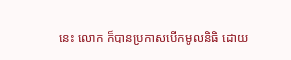នេះ លោក ក៏បានប្រកាសបើកមូលនិធិ ដោយ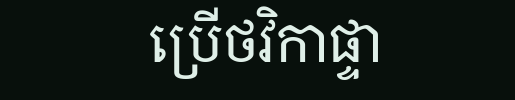ប្រើថវិកាផ្ទា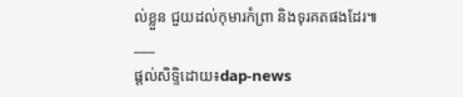ល់ខ្លួន ជួយដល់កុមារកំព្រា និងទុរគតផងដែរ៕
___
ផ្តល់សិទ្ទិដោយ៖dap-news